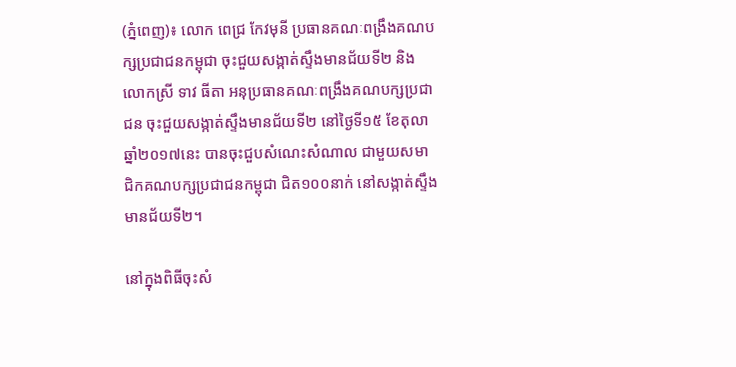(ភ្នំពេញ)៖ លោក ពេជ្រ កែវមុនី ប្រធានគណៈពង្រឹងគណបក្សប្រជាជនកម្ពុជា ចុះជួយសង្កាត់ស្ទឹងមានជ័យទី២ និងលោកស្រី ទាវ ធីតា អនុប្រធានគណៈពង្រឹងគណបក្សប្រជាជន ចុះជួយសង្កាត់ស្ទឹងមានជ័យទី២ នៅថ្ងៃទី១៥ ខែតុលា ឆ្នាំ២០១៧នេះ បានចុះជួបសំណេះសំណាល ជាមួយសមាជិកគណបក្សប្រជាជនកម្ពុជា ជិត១០០នាក់ នៅសង្កាត់ស្ទឹងមានជ័យទី២។

នៅក្នុងពិធីចុះសំ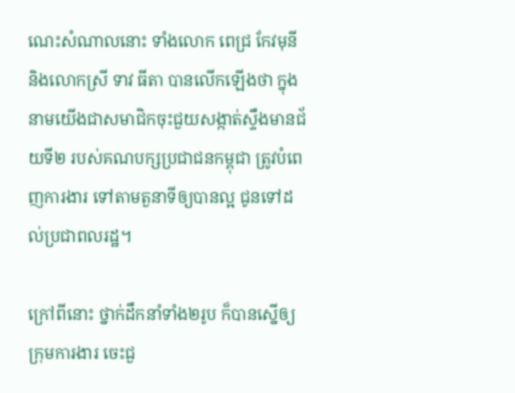ណេះសំណាលនោះ ទាំងលោក ពេជ្រ កែវមុនី និងលោកស្រី ទាវ ធីតា បានលើកឡើងថា ក្នុងនាមយើងជាសមាជិកចុះជួយសង្កាត់ស្ទឹងមានជ័យទី២ របស់គណបក្សប្រជាជនកម្ពុជា ត្រូវបំពេញការងារ ទៅតាមតួនាទីឲ្យបានល្អ ជូនទៅដល់ប្រជាពលរដ្ឋ។

ក្រៅពីនោះ ថ្នាក់ដឹកនាំទាំង២រូប ក៏បានស្នើឲ្យក្រុមការងារ ចេះជួ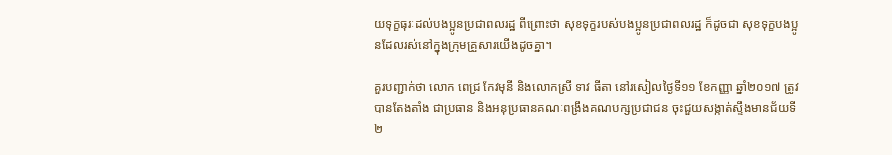យទុក្ខធុរៈដល់បងប្អូនប្រជាពលរដ្ឋ ពីព្រោះថា សុខទុក្ខរបស់បងប្អូនប្រជាពលរដ្ឋ ក៏ដូចជា សុខទុក្ខបងប្អូនដែលរស់នៅក្នុងក្រុមគ្រួសារយើងដូចគ្នា។

គួរបញ្ជាក់ថា លោក ពេជ្រ កែវមុនី និងលោកស្រី ទាវ ធីតា នៅរសៀលថ្ងៃទី១១ ខែកញ្ញា ឆ្នាំ២០១៧ ត្រូវបានតែងតាំង ជាប្រធាន និងអនុប្រធានគណៈពង្រឹងគណបក្សប្រជាជន ចុះជួយសង្កាត់ស្ទឹងមានជ័យទី២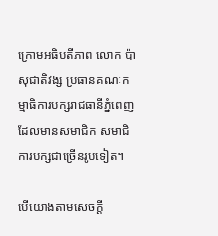ក្រោមអធិបតីភាព លោក ប៉ា សុជាតិវង្ស ប្រធានគណៈកម្មាធិការបក្សរាជធានីភ្នំពេញ ដែលមានសមាជិក សមាជិការបក្សជាច្រើនរូបទៀត។

បើយោងតាមសេចក្តី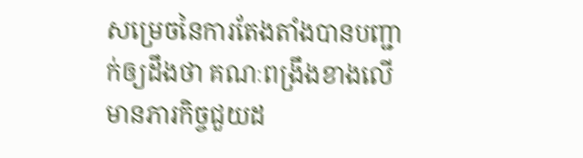សម្រេចនៃការតែងតាំងបានបញ្ជាក់ឲ្យដឹងថា គណៈពង្រឹងខាងលើ មានភារកិច្ចជួយដ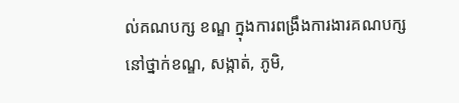ល់គណបក្ស ខណ្ឌ ក្នុងការពង្រឹងការងារគណបក្ស នៅថ្នាក់ខណ្ឌ, សង្កាត់, ភូមិ,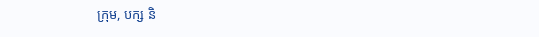ក្រុម, បក្ស និ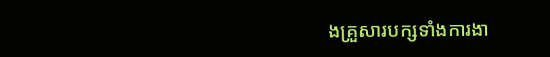ងគ្រួសារបក្សទាំងការងា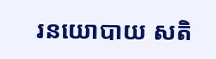រនយោបាយ សតិ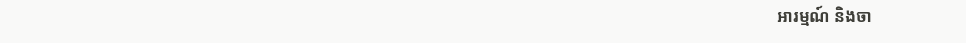អារម្មណ៍ និងចា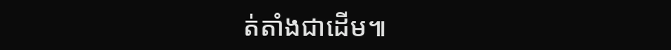ត់តាំងជាដើម៕